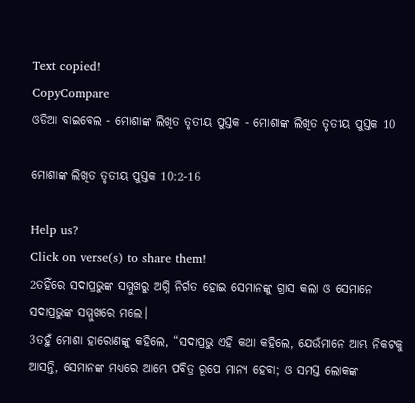Text copied!
CopyCompare
ଓଡିଆ ବାଇବେଲ - ମୋଶାଙ୍କ ଲିଖିତ ତୃତୀୟ ପୁସ୍ତକ - ମୋଶାଙ୍କ ଲିଖିତ ତୃତୀୟ ପୁସ୍ତକ 10

ମୋଶାଙ୍କ ଲିଖିତ ତୃତୀୟ ପୁସ୍ତକ 10:2-16

Help us?
Click on verse(s) to share them!
2ତହିଁରେ ସଦାପ୍ରଭୁଙ୍କ ସମ୍ମୁଖରୁ ଅଗ୍ନି ନିର୍ଗତ ହୋଇ ସେମାନଙ୍କୁ ଗ୍ରାସ କଲା ଓ ସେମାନେ ସଦାପ୍ରଭୁଙ୍କ ସମ୍ମୁଖରେ ମଲେ।
3ତହୁଁ ମୋଶା ହାରୋଣଙ୍କୁ କହିଲେ, “ସଦାପ୍ରଭୁ ଏହି କଥା କହିଲେ, ଯେଉଁମାନେ ଆମ୍ଭ ନିକଟକୁ ଆସନ୍ତି, ସେମାନଙ୍କ ମଧ୍ୟରେ ଆମ୍ଭେ ପବିତ୍ର ରୂପେ ମାନ୍ୟ ହେବା; ଓ ସମସ୍ତ ଲୋକଙ୍କ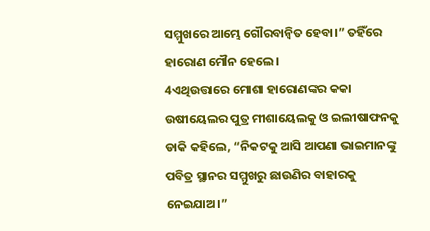ସମ୍ମୁଖରେ ଆମ୍ଭେ ଗୌରବାନ୍ୱିତ ହେବା।” ତହିଁରେ ହାରୋଣ ମୌନ ହେଲେ।
4ଏଥିଉତ୍ତାରେ ମୋଶା ହାରୋଣଙ୍କର କକା ଉଷୀୟେଲର ପୁତ୍ର ମୀଶାୟେଲକୁ ଓ ଇଲୀଷାଫନକୁ ଡାକି କହିଲେ, “ନିକଟକୁ ଆସି ଆପଣା ଭାଇମାନଙ୍କୁ ପବିତ୍ର ସ୍ଥାନର ସମ୍ମୁଖରୁ ଛାଉଣିର ବାହାରକୁ ନେଇଯାଅ।”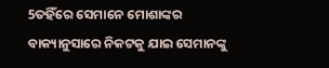5ତହିଁରେ ସେମାନେ ମୋଶାଙ୍କର ବାକ୍ୟାନୁସାରେ ନିକଟକୁ ଯାଇ ସେମାନଙ୍କୁ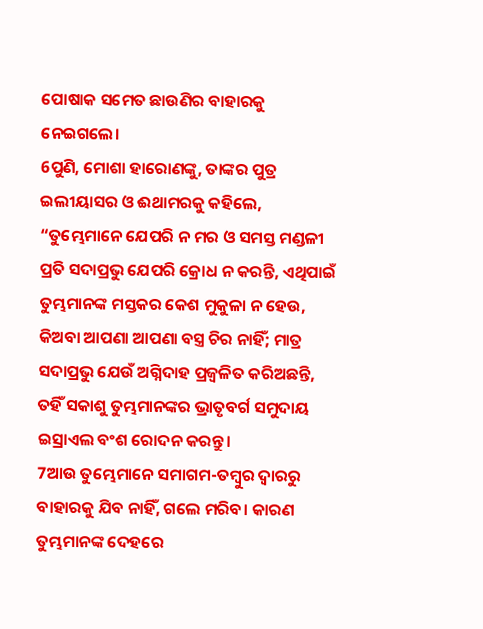ପୋଷାକ ସମେତ ଛାଉଣିର ବାହାରକୁ ନେଇଗଲେ।
6ପୁଣି, ମୋଶା ହାରୋଣଙ୍କୁ, ତାଙ୍କର ପୁତ୍ର ଇଲୀୟାସର ଓ ଈଥାମରକୁ କହିଲେ, “ତୁମ୍ଭେମାନେ ଯେପରି ନ ମର ଓ ସମସ୍ତ ମଣ୍ଡଳୀ ପ୍ରତି ସଦାପ୍ରଭୁ ଯେପରି କ୍ରୋଧ ନ କରନ୍ତି, ଏଥିପାଇଁ ତୁମ୍ଭମାନଙ୍କ ମସ୍ତକର କେଶ ମୁକୁଳା ନ ହେଉ, କିଅବା ଆପଣା ଆପଣା ବସ୍ତ୍ର ଚିର ନାହିଁ; ମାତ୍ର ସଦାପ୍ରଭୁ ଯେଉଁ ଅଗ୍ନିଦାହ ପ୍ରଜ୍ୱଳିତ କରିଅଛନ୍ତି, ତହିଁ ସକାଶୁ ତୁମ୍ଭମାନଙ୍କର ଭ୍ରାତୃବର୍ଗ ସମୁଦାୟ ଇସ୍ରାଏଲ ବଂଶ ରୋଦନ କରନ୍ତୁ।
7ଆଉ ତୁମ୍ଭେମାନେ ସମାଗମ-ତମ୍ବୁର ଦ୍ୱାରରୁ ବାହାରକୁ ଯିବ ନାହିଁ, ଗଲେ ମରିବ। କାରଣ ତୁମ୍ଭମାନଙ୍କ ଦେହରେ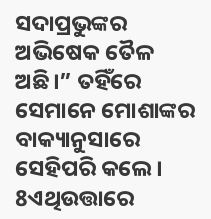ସଦାପ୍ରଭୁଙ୍କର ଅଭିଷେକ ତୈଳ ଅଛି।” ତହିଁରେ ସେମାନେ ମୋଶାଙ୍କର ବାକ୍ୟାନୁସାରେ ସେହିପରି କଲେ।
8ଏଥିଉତ୍ତାରେ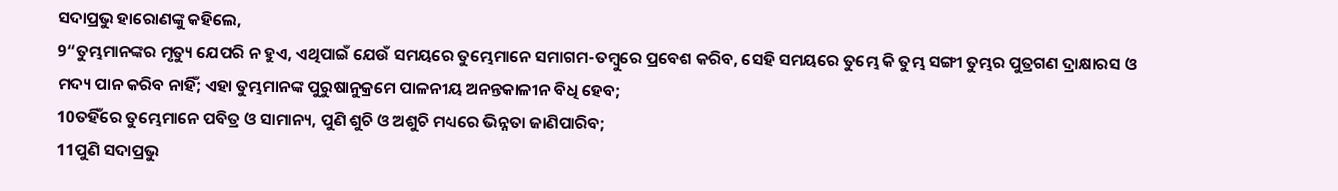ସଦାପ୍ରଭୁ ହାରୋଣଙ୍କୁ କହିଲେ,
9“ତୁମ୍ଭମାନଙ୍କର ମୃତ୍ୟୁ ଯେପରି ନ ହୁଏ, ଏଥିପାଇଁ ଯେଉଁ ସମୟରେ ତୁମ୍ଭେମାନେ ସମାଗମ-ତମ୍ବୁରେ ପ୍ରବେଶ କରିବ, ସେହି ସମୟରେ ତୁମ୍ଭେ କି ତୁମ୍ଭ ସଙ୍ଗୀ ତୁମ୍ଭର ପୁତ୍ରଗଣ ଦ୍ରାକ୍ଷାରସ ଓ ମଦ୍ୟ ପାନ କରିବ ନାହିଁ; ଏହା ତୁମ୍ଭମାନଙ୍କ ପୁରୁଷାନୁକ୍ରମେ ପାଳନୀୟ ଅନନ୍ତକାଳୀନ ବିଧି ହେବ;
10ତହିଁରେ ତୁମ୍ଭେମାନେ ପବିତ୍ର ଓ ସାମାନ୍ୟ, ପୁଣି ଶୁଚି ଓ ଅଶୁଚି ମଧ୍ୟରେ ଭିନ୍ନତା ଜାଣିପାରିବ;
11ପୁଣି ସଦାପ୍ରଭୁ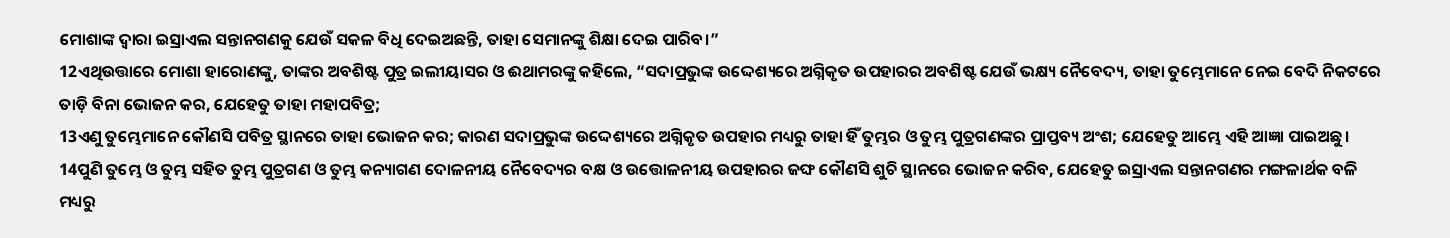ମୋଶାଙ୍କ ଦ୍ୱାରା ଇସ୍ରାଏଲ ସନ୍ତାନଗଣକୁ ଯେଉଁ ସକଳ ବିଧି ଦେଇଅଛନ୍ତି, ତାହା ସେମାନଙ୍କୁ ଶିକ୍ଷା ଦେଇ ପାରିବ।”
12ଏଥିଉତ୍ତାରେ ମୋଶା ହାରୋଣଙ୍କୁ, ତାଙ୍କର ଅବଶିଷ୍ଟ ପୁତ୍ର ଇଲୀୟାସର ଓ ଈଥାମରଙ୍କୁ କହିଲେ, “ସଦାପ୍ରଭୁଙ୍କ ଉଦ୍ଦେଶ୍ୟରେ ଅଗ୍ନିକୃତ ଉପହାରର ଅବଶିଷ୍ଟ ଯେଉଁ ଭକ୍ଷ୍ୟ ନୈବେଦ୍ୟ, ତାହା ତୁମ୍ଭେମାନେ ନେଇ ବେଦି ନିକଟରେ ତାଡ଼ି ବିନା ଭୋଜନ କର, ଯେହେତୁ ତାହା ମହାପବିତ୍ର;
13ଏଣୁ ତୁମ୍ଭେମାନେ କୌଣସି ପବିତ୍ର ସ୍ଥାନରେ ତାହା ଭୋଜନ କର; କାରଣ ସଦାପ୍ରଭୁଙ୍କ ଉଦ୍ଦେଶ୍ୟରେ ଅଗ୍ନିକୃତ ଉପହାର ମଧ୍ୟରୁ ତାହା ହିଁ ତୁମ୍ଭର ଓ ତୁମ୍ଭ ପୁତ୍ରଗଣଙ୍କର ପ୍ରାପ୍ତବ୍ୟ ଅଂଶ; ଯେହେତୁ ଆମ୍ଭେ ଏହି ଆଜ୍ଞା ପାଇଅଛୁ।
14ପୁଣି ତୁମ୍ଭେ ଓ ତୁମ୍ଭ ସହିତ ତୁମ୍ଭ ପୁତ୍ରଗଣ ଓ ତୁମ୍ଭ କନ୍ୟାଗଣ ଦୋଳନୀୟ ନୈବେଦ୍ୟର ବକ୍ଷ ଓ ଉତ୍ତୋଳନୀୟ ଉପହାରର ଜଙ୍ଘ କୌଣସି ଶୁଚି ସ୍ଥାନରେ ଭୋଜନ କରିବ, ଯେହେତୁ ଇସ୍ରାଏଲ ସନ୍ତାନଗଣର ମଙ୍ଗଳାର୍ଥକ ବଳି ମଧ୍ୟରୁ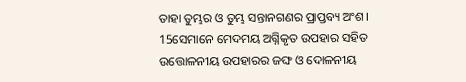ତାହା ତୁମ୍ଭର ଓ ତୁମ୍ଭ ସନ୍ତାନଗଣର ପ୍ରାପ୍ତବ୍ୟ ଅଂଶ।
15ସେମାନେ ମେଦମୟ ଅଗ୍ନିକୃତ ଉପହାର ସହିତ ଉତ୍ତୋଳନୀୟ ଉପହାରର ଜଙ୍ଘ ଓ ଦୋଳନୀୟ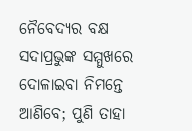ନୈବେଦ୍ୟର ବକ୍ଷ ସଦାପ୍ରଭୁଙ୍କ ସମ୍ମୁଖରେ ଦୋଳାଇବା ନିମନ୍ତେ ଆଣିବେ; ପୁଣି ତାହା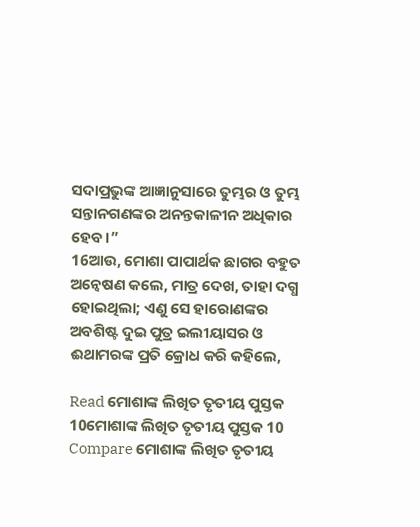ସଦାପ୍ରଭୁଙ୍କ ଆଜ୍ଞାନୁସାରେ ତୁମ୍ଭର ଓ ତୁମ୍ଭ ସନ୍ତାନଗଣଙ୍କର ଅନନ୍ତକାଳୀନ ଅଧିକାର ହେବ।”
16ଆଉ, ମୋଶା ପାପାର୍ଥକ ଛାଗର ବହୁତ ଅନ୍ୱେଷଣ କଲେ, ମାତ୍ର ଦେଖ, ତାହା ଦଗ୍ଧ ହୋଇଥିଲା; ଏଣୁ ସେ ହାରୋଣଙ୍କର ଅବଶିଷ୍ଟ ଦୁଇ ପୁତ୍ର ଇଲୀୟାସର ଓ ଈଥାମରଙ୍କ ପ୍ରତି କ୍ରୋଧ କରି କହିଲେ,

Read ମୋଶାଙ୍କ ଲିଖିତ ତୃତୀୟ ପୁସ୍ତକ 10ମୋଶାଙ୍କ ଲିଖିତ ତୃତୀୟ ପୁସ୍ତକ 10
Compare ମୋଶାଙ୍କ ଲିଖିତ ତୃତୀୟ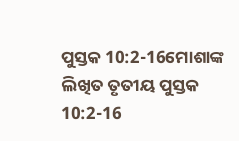ପୁସ୍ତକ 10:2-16ମୋଶାଙ୍କ ଲିଖିତ ତୃତୀୟ ପୁସ୍ତକ 10:2-16